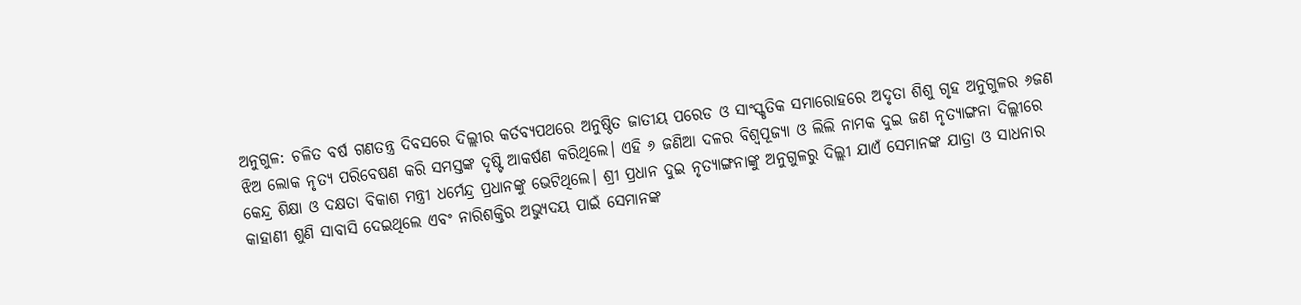ଅନୁଗୁଳ: ଚଳିତ ବର୍ଷ ଗଣତନ୍ତ୍ର ଦିବସରେ ଦିଲ୍ଲୀର କର୍ତବ୍ୟପଥରେ ଅନୁଷ୍ଠିତ ଜାତୀୟ ପରେଡ ଓ ସାଂସ୍କୃତିକ ସମାରୋହରେ ଅଦୃତା ଶିଶୁ ଗୃହ ଅନୁଗୁଳର ୬ଜଣ ଝିଅ ଲୋକ ନୃତ୍ୟ ପରିବେଷଣ କରି ସମସ୍ତଙ୍କ ଦୃଷ୍ଟି ଆକର୍ଷଣ କରିଥିଲେ। ଏହି ୬ ଜଣିଆ ଦଳର ବିଶ୍ୱପୂଜ୍ୟା ଓ ଲିଲି ନାମକ ଦୁଇ ଜଣ ନୃତ୍ୟାଙ୍ଗନା ଦିଲ୍ଲୀରେ କେନ୍ଦ୍ର ଶିକ୍ଷା ଓ ଦକ୍ଷତା ବିକାଶ ମନ୍ତ୍ରୀ ଧର୍ମେନ୍ଦ୍ର ପ୍ରଧାନଙ୍କୁ ଭେଟିଥିଲେ। ଶ୍ରୀ ପ୍ରଧାନ ଦୁଇ ନୃତ୍ୟାଙ୍ଗନାଙ୍କୁ ଅନୁଗୁଳରୁ ଦିଲ୍ଲୀ ଯାଏଁ ସେମାନଙ୍କ ଯାତ୍ରା ଓ ସାଧନାର କାହାଣୀ ଶୁଣି ସାବାସି ଦେଇଥିଲେ ଏବଂ ନାରିଶକ୍ତିର ଅଭ୍ୟୁଦୟ ପାଇଁ ସେମାନଙ୍କ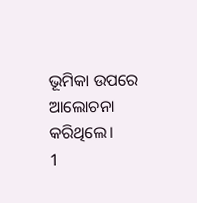ଭୂମିକା ଉପରେ ଆଲୋଚନା କରିଥିଲେ।
1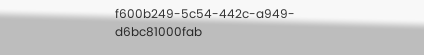f600b249-5c54-442c-a949-d6bc81000fab